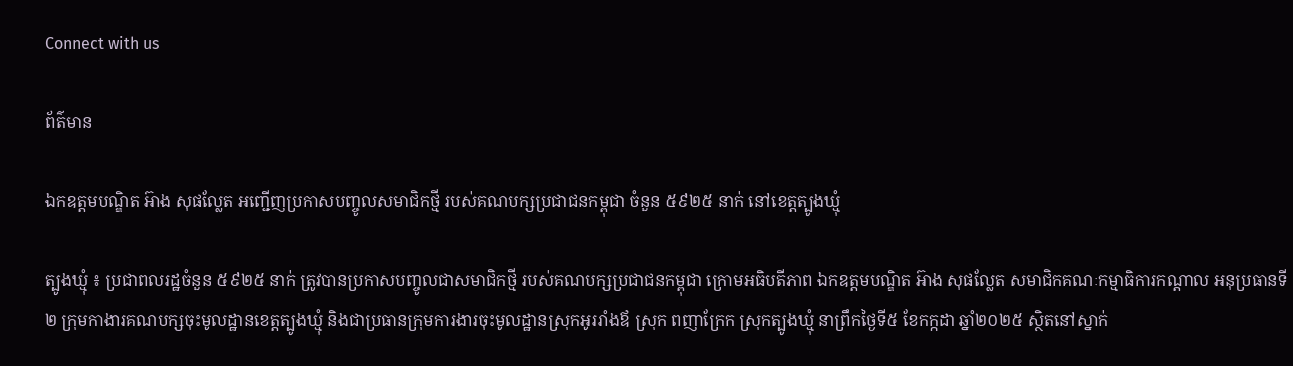Connect with us

ព័ត៌មាន

ឯកឧត្តមបណ្ឌិត អ៊ាង សុផល្លែត អញ្ជើញប្រកាសបញ្ចូលសមាជិកថ្មី របស់គណបក្សប្រជាជនកម្ពុជា ចំនួន ៥៩២៥ នាក់ នៅខេត្តត្បូងឃ្មុំ

ត្បូងឃ្មុំ ៖ ប្រជាពលរដ្ឋចំនួន ៥៩២៥ នាក់ ត្រូវបានប្រកាសបញ្ចូលជាសមាជិកថ្មី របស់គណបក្សប្រជាជនកម្ពុជា ក្រោមអធិបតីភាព ឯកឧត្តមបណ្ឌិត អ៊ាង សុផល្លែត សមាជិកគណៈកម្មាធិការកណ្ដាល អនុប្រធានទី២ ក្រុមកាងារគណបក្សចុះមូលដ្ឋានខេត្ដត្បូងឃ្មុំ និងជាប្រធានក្រុមការងារចុះមូលដ្ឋានស្រុកអូររាំងឪ ស្រុក ពញាក្រែក ស្រុកត្បូងឃ្មុំ នាព្រឹកថ្ងៃទី៥ ខែកក្កដា ឆ្នាំ២០២៥ ស្ថិតនៅស្នាក់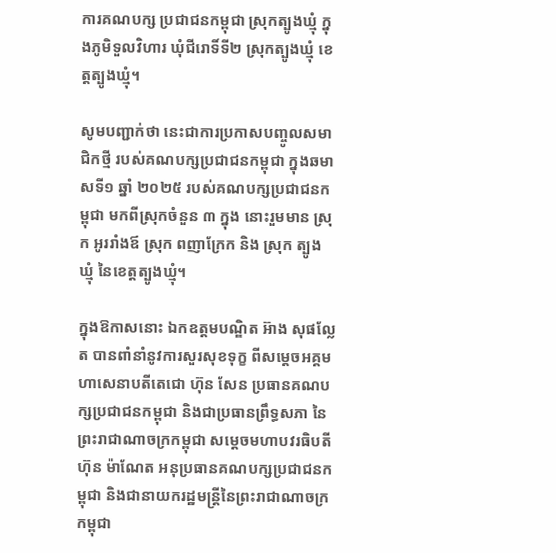ការគណបក្ស ប្រជាជនកម្ពុជា ស្រុកត្បូងឃ្មុំ ក្នុងភូមិទួលវិហារ ឃុំជីរោទិ៍ទី២ ស្រុកត្បូងឃ្មុំ ខេត្តត្បូងឃ្មុំ។

សូមបញ្ជាក់ថា នេះជាការប្រកាសបញ្ចូលសមាជិកថ្មី របស់គណបក្សប្រជាជនកម្ពុជា ក្នុងឆមាសទី១ ឆ្នាំ ២០២៥ របស់គណបក្សប្រជាជនកម្ពុជា មកពីស្រុកចំនួន ៣ ក្នុង នោះរួមមាន ស្រុក អូររាំងឪ ស្រុក ពញាក្រែក និង ស្រុក ត្បូង ឃ្មុំ នៃខេត្តត្បូងឃ្មុំ។

ក្នុងឱកាសនោះ ឯកឧត្តមបណ្ឌិត អ៊ាង សុផល្លែត បានពាំនាំនូវការសួរសុខទុក្ខ ពីសម្តេចអគ្គមហាសេនាបតីតេជោ ហ៊ុន សែន ប្រធានគណបក្សប្រជាជនកម្ពុជា និងជាប្រធានព្រឹទ្ធសភា នៃព្រះរាជាណាចក្រកម្ពុជា សម្តេចមហាបវរធិបតី ហ៊ុន ម៉ាណែត អនុប្រធានគណបក្សប្រជាជនកម្ពុជា និងជានាយករដ្ឋមន្រ្តីនៃព្រះរាជាណាចក្រកម្ពុជា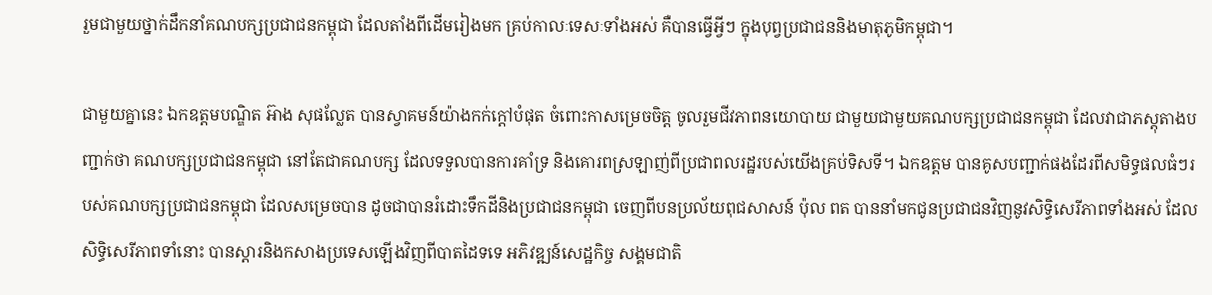រួមជាមួយថ្នាក់ដឹកនាំគណបក្សប្រជាជនកម្ពុជា ដែលតាំងពីដើមរៀងមក គ្រប់កាលៈទេសៈទាំងអស់ គឺបានធ្វើអ្វីៗ ក្នុងបុព្វប្រជាជននិងមាតុភូមិកម្ពុជា។

ជាមួយគ្នានេះ ឯកឧត្តមបណ្ឌិត អ៊ាង សុផល្លែត បានស្វាគមន៍យ៉ាងកក់ក្តៅបំផុត ចំពោះកាសម្រេចចិត្ត ចូលរួមជីវភាពនយោបាយ ជាមួយជាមួយគណបក្សប្រជាជនកម្ពុជា ដែលវាជាភស្តុតាងបញ្ជាក់ថា គណបក្សប្រជាជនកម្ពុជា នៅតែជាគណបក្ស ដែលទទួលបានការគាំទ្រ និងគោរពស្រឡាញ់ពីប្រជាពលរដ្ឋរបស់យើងគ្រប់ទិសទី។ ឯកឧត្តម បានគូសបញ្ជាក់ផងដែរពីសមិទ្ធផលធំៗរបស់គណបក្សប្រជាជនកម្ពុជា ដែលសម្រេចបាន ដូចជាបានរំដោះទឹកដីនិងប្រជាជនកម្ពុជា ចេញពីបនប្រល័យពុជសាសន៍ ប៉ុល ពត បាននាំមកជូនប្រជាជនវិញនូវសិទ្ធិសេរីភាពទាំងអស់ ដែលសិទ្ធិសេរីភាពទាំនោះ បានស្តារនិងកសាងប្រទេសឡើងវិញពីបាតដៃទទេ អភិវឌ្ឍន៍សេដ្ឋកិច្ច សង្គមជាតិ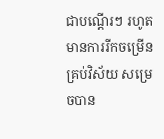ជាបណ្តើរៗ រហូតមានការរីកចម្រើនគ្រប់វិស័យ សម្រេចបាន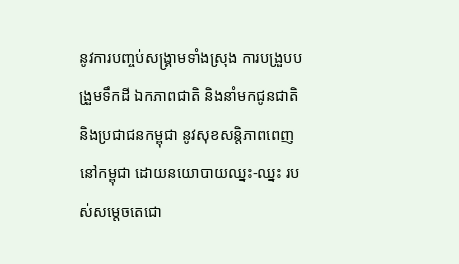នូវការបញ្ចប់សង្គ្រាមទាំងស្រុង ការបង្រួបបង្រួមទឹកដី ឯកភាពជាតិ និងនាំមកជូនជាតិ និងប្រជាជនកម្ពុជា នូវសុខសន្តិភាពពេញនៅកម្ពុជា ដោយនយោបាយឈ្នះ-ឈ្នះ របស់សម្តេចតេជោ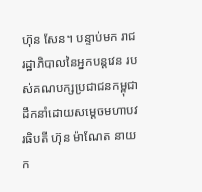ហ៊ុន សែន។ បន្ទាប់មក រាជរដ្ឋាភិបាលនៃអ្នកបន្ដវេន របស់គណបក្សប្រជាជនកម្ពុជា ដឹកនាំដោយសម្តេចមហាបវរធិបតី ហ៊ុន ម៉ាណែត នាយក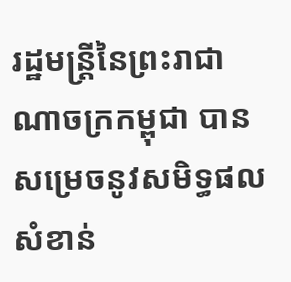រដ្ឋមន្រ្តីនៃព្រះរាជាណាចក្រកម្ពុជា បានសម្រេចនូវសមិទ្ធផលសំខាន់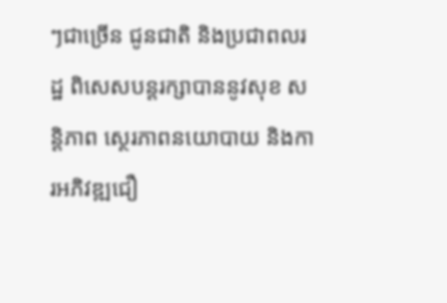ៗជាច្រើន ជូនជាតិ និងប្រជាពលរដ្ឋ ពិសេសបន្ដរក្សាបាននូវសុខ សន្ដិភាព ស្ថេរភាពនយោបាយ និងការអភិវឌ្ឍជឿ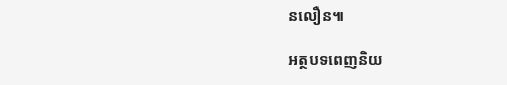នលឿន៕

អត្ថបទពេញនិយ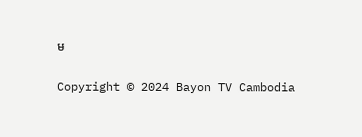ម

Copyright © 2024 Bayon TV Cambodia